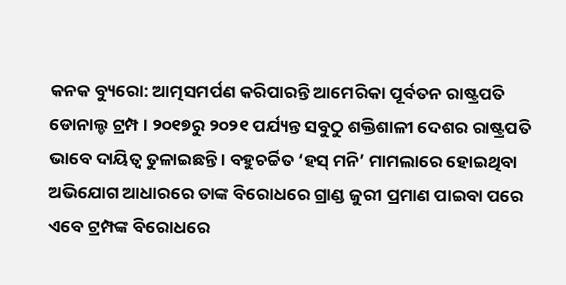କନକ ବ୍ୟୁରୋ: ଆତ୍ମସମର୍ପଣ କରିପାରନ୍ତି ଆମେରିକା ପୂର୍ବତନ ରାଷ୍ଟ୍ରପତି ଡୋନାଲ୍ଡ ଟ୍ରମ୍ପ । ୨୦୧୭ରୁ ୨୦୨୧ ପର୍ଯ୍ୟନ୍ତ ସବୁଠୁ ଶକ୍ତିଶାଳୀ ଦେଶର ରାଷ୍ଟ୍ରପତି ଭାବେ ଦାୟିତ୍ୱ ତୁଳାଇଛନ୍ତି । ବହୁଚର୍ଚ୍ଚିତ ‘ହସ୍ ମନି’ ମାମଲାରେ ହୋଇଥିବା ଅଭିଯୋଗ ଆଧାରରେ ତାଙ୍କ ବିରୋଧରେ ଗ୍ରାଣ୍ଡ ଜୁରୀ ପ୍ରମାଣ ପାଇବା ପରେ ଏବେ ଟ୍ରମ୍ପଙ୍କ ବିରୋଧରେ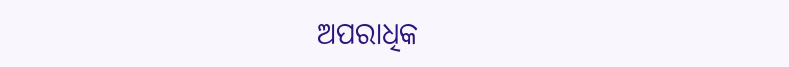ଅପରାଧିକ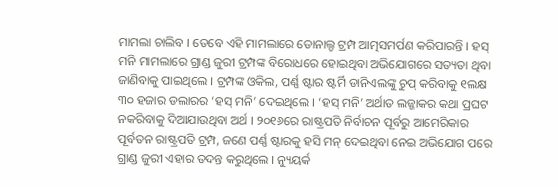ମାମଲା ଚାଲିବ । ତେବେ ଏହି ମାମଲାରେ ଡୋନାଲ୍ଡ ଟ୍ରମ୍ପ ଆତ୍ମସମର୍ପଣ କରିପାରନ୍ତି । ହସ୍ ମନି ମାମଲାରେ ଗ୍ରାଣ୍ଡ ଜୁରୀ ଟ୍ରମ୍ପଙ୍କ ବିରୋଧରେ ହୋଇଥିବା ଅଭିଯୋଗରେ ସତ୍ୟତା ଥିବା ଜାଣିବାକୁ ପାଇଥିଲେ । ଟ୍ରମ୍ପଙ୍କ ଓକିଲ, ପର୍ଣ୍ଣ ଷ୍ଟାର ଷ୍ଟର୍ମି ଡାନିଏଲଙ୍କୁ ଚୁପ୍ କରିବାକୁ ୧ଲକ୍ଷ ୩୦ ହଜାର ଡଲାରର ‘ହସ୍ ମନି’ ଦେଇଥିଲେ । ‘ହସ୍ ମନି’ ଅର୍ଥାତ ଲଜ୍ଜାକର କଥା ପ୍ରଘଟ ନକରିବାକୁ ଦିଆଯାଉଥିବା ଅର୍ଥ । ୨୦୧୬ରେ ରାଷ୍ଟ୍ରପତି ନିର୍ବାଚନ ପୂର୍ବରୁ ଆମେରିକାର ପୂର୍ବତନ ରାଷ୍ଟ୍ରପତି ଟ୍ରମ୍ପ, ଜଣେ ପର୍ଣ୍ଣ ଷ୍ଟାରକୁ ହସି ମନ୍ ଦେଇଥିବା ନେଇ ଅଭିଯୋଗ ପରେ ଗ୍ରାଣ୍ଡ ଜୁରୀ ଏହାର ତଦନ୍ତ କରୁଥିଲେ । ନ୍ୟୁୟର୍କ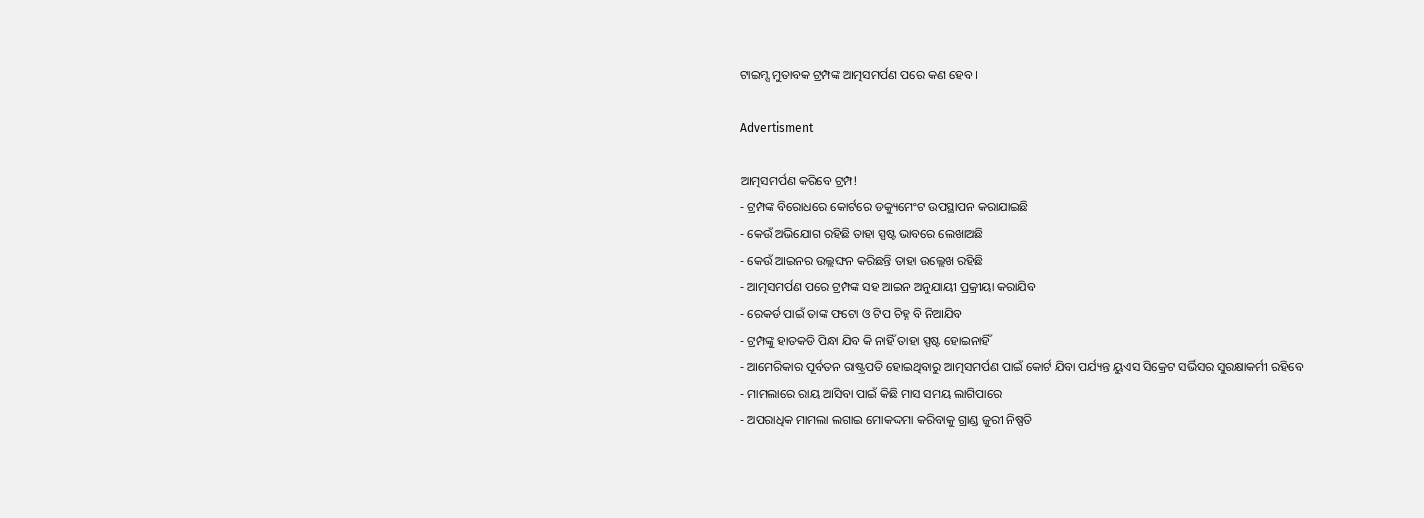ଟାଇମ୍ସ ମୁତାବକ ଟ୍ରମ୍ପଙ୍କ ଆତ୍ମସମର୍ପଣ ପରେ କଣ ହେବ ।

Advertisment

ଆତ୍ମସମର୍ପଣ କରିବେ ଟ୍ରମ୍ପ!
- ଟ୍ରମ୍ପଙ୍କ ବିରୋଧରେ କୋର୍ଟରେ ଡକ୍ୟୁମେଂଟ ଉପସ୍ଥାପନ କରାଯାଇଛି
- କେଉଁ ଅଭିଯୋଗ ରହିଛି ତାହା ସ୍ପଷ୍ଟ ଭାବରେ ଲେଖାଅଛି
- କେଉଁ ଆଇନର ଉଲ୍ଲଙ୍ଘନ କରିଛନ୍ତି ତାହା ଉଲ୍ଲେଖ ରହିଛି
- ଆତ୍ମସମର୍ପଣ ପରେ ଟ୍ରମ୍ପଙ୍କ ସହ ଆଇନ ଅନୁଯାୟୀ ପ୍ରକ୍ରୀୟା କରାଯିବ
- ରେକର୍ଡ ପାଇଁ ତାଙ୍କ ଫଟୋ ଓ ଟିପ ଚିହ୍ନ ବି ନିଆଯିବ
- ଟ୍ରମ୍ପଙ୍କୁ ହାତକଡି ପିନ୍ଧା ଯିବ କି ନାହିଁ ତାହା ସ୍ପଷ୍ଟ ହୋଇନାହିଁ
- ଆମେରିକାର ପୂର୍ବତନ ରାଷ୍ଟ୍ରପତି ହୋଇଥିବାରୁ ଆତ୍ମସମର୍ପଣ ପାଇଁ କୋର୍ଟ ଯିବା ପର୍ଯ୍ୟନ୍ତ ୟୁଏସ ସିକ୍ରେଟ ସର୍ଭିସର ସୁରକ୍ଷାକର୍ମୀ ରହିବେ
- ମାମଲାରେ ରାୟ ଆସିବା ପାଇଁ କିଛି ମାସ ସମୟ ଲାଗିପାରେ
- ଅପରାଧିକ ମାମଲା ଲଗାଇ ମୋକଦ୍ଦମା କରିବାକୁ ଗ୍ରାଣ୍ଡ ଜୁରୀ ନିଷ୍ପତି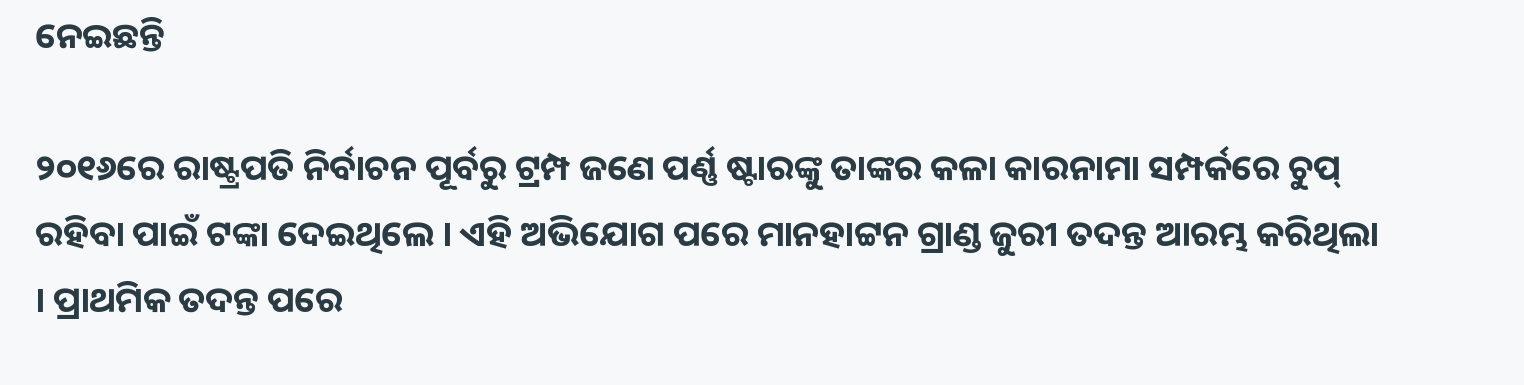ନେଇଛନ୍ତି

୨୦୧୬ରେ ରାଷ୍ଟ୍ରପତି ନିର୍ବାଚନ ପୂର୍ବରୁ ଟ୍ରମ୍ପ ଜଣେ ପର୍ଣ୍ଣ ଷ୍ଟାରଙ୍କୁ ତାଙ୍କର କଳା କାରନାମା ସମ୍ପର୍କରେ ଚୁପ୍ ରହିବା ପାଇଁ ଟଙ୍କା ଦେଇଥିଲେ । ଏହି ଅଭିଯୋଗ ପରେ ମାନହାଟ୍ଟନ ଗ୍ରାଣ୍ଡ ଜୁରୀ ତଦନ୍ତ ଆରମ୍ଭ କରିଥିଲା । ପ୍ରାଥମିକ ତଦନ୍ତ ପରେ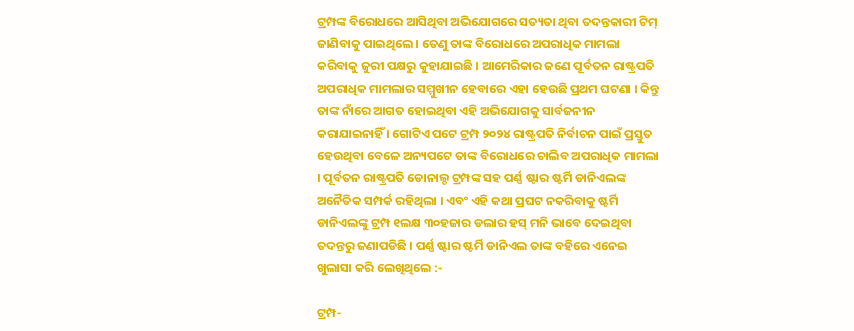ଟ୍ରମ୍ପଙ୍କ ବିରୋଧରେ ଆସିଥିବା ଅଭିଯୋଗରେ ସତ୍ୟତା ଥିବା ତଦନ୍ତକାରୀ ଟିମ୍ ଜାଣିବାକୁ ପାଇଥିଲେ । ତେଣୁ ତାଙ୍କ ବିରୋଧରେ ଅପରାଧିକ ମାମଲା କରିବାକୁ ଜୁରୀ ପକ୍ଷରୁ କୁହାଯାଇଛି । ଆମେରିକାର ଜଣେ ପୂର୍ବତନ ରାଷ୍ଟ୍ରପତି ଅପରାଧିକ ମାମଲାର ସମ୍ମୁଖୀନ ହେବାରେ ଏହା ହେଉଛି ପ୍ରଥମ ଘଟଣା । କିନ୍ତୁ ତାଙ୍କ ନାଁରେ ଆଗତ ହୋଇଥିବା ଏହି ଅଭିଯୋଗକୁ ସାର୍ବଜନୀନ କରାଯାଇନାହିଁ । ଗୋଟିଏ ପଟେ ଟ୍ରମ୍ପ ୨୦୨୪ ରାଷ୍ଟ୍ରପତି ନିର୍ବାଚନ ପାଇଁ ପ୍ରସ୍ତୁତ ହେଉଥିବା ବେଳେ ଅନ୍ୟପଟେ ତାଙ୍କ ବିରୋଧରେ ଚାଲିବ ଅପରାଧିକ ମାମଲା । ପୂର୍ବତନ ରାଷ୍ଟ୍ରପତି ଡୋନାଲ୍ଡ ଟ୍ରମ୍ପଙ୍କ ସହ ପର୍ଣ୍ଣ ଷ୍ଟାର ଷ୍ଟର୍ମି ଡାନିଏଲଙ୍କ ଅନୈତିକ ସମ୍ପର୍କ ରହିଥିଲା । ଏବଂ ଏହି କଥା ପ୍ରଘଟ ନକରିବାକୁ ଷ୍ଟର୍ମି ଡାନିଏଲଙ୍କୁ ଟ୍ରମ୍ପ ୧ଲକ୍ଷ ୩୦ହଜାର ଡଲାର ହସ୍ ମନି ଭାବେ ଦେଇଥିବା ତଦନ୍ତରୁ ଜଣାପଡିଛି । ପର୍ଣ୍ଣ ଷ୍ଟାର ଷ୍ଟର୍ମି ଡାନିଏଲ ତାଙ୍କ ବହିରେ ଏନେଇ ଖୁଲାସା କରି ଲେଖିଥିଲେ :-

ଟ୍ରମ୍ପ-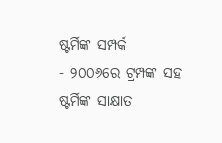ଷ୍ଟର୍ମିଙ୍କ ସମ୍ପର୍କ
- ୨୦୦୬ରେ ଟ୍ରମ୍ପଙ୍କ ସହ ଷ୍ଟର୍ମିଙ୍କ ସାକ୍ଷାତ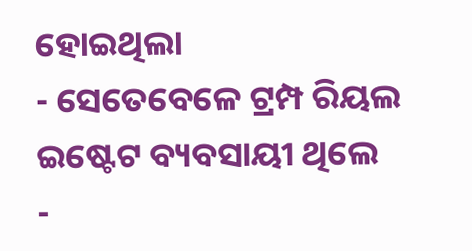ହୋଇଥିଲା
- ସେତେବେଳେ ଟ୍ରମ୍ପ ରିୟଲ ଇଷ୍ଟେଟ ବ୍ୟବସାୟୀ ଥିଲେ
-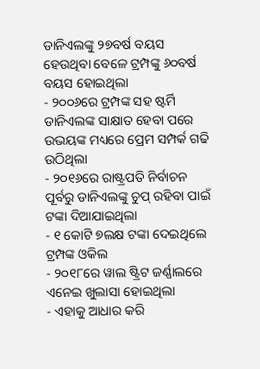ଡାନିଏଲଙ୍କୁ ୨୭ବର୍ଷ ବୟସ ହେଉଥିବା ବେଳେ ଟ୍ରମ୍ପଙ୍କୁ ୬୦ବର୍ଷ ବୟସ ହୋଇଥିଲା
- ୨୦୦୬ରେ ଟ୍ରମ୍ପଙ୍କ ସହ ଷ୍ଟର୍ମି ଡାନିଏଲଙ୍କ ସାକ୍ଷାତ ହେବା ପରେ ଉଭୟଙ୍କ ମଧ୍ୟରେ ପ୍ରେମ ସମ୍ପର୍କ ଗଢି ଉଠିଥିଲା
- ୨୦୧୬ରେ ରାଷ୍ଟ୍ରପତି ନିର୍ବାଚନ ପୂର୍ବରୁ ଡାନିଏଲଙ୍କୁ ଚୁପ୍ ରହିବା ପାଇଁ ଟଙ୍କା ଦିଆଯାଇଥିଲା
- ୧ କୋଟି ୭ଲକ୍ଷ ଟଙ୍କା ଦେଇଥିଲେ ଟ୍ରମ୍ପଙ୍କ ଓକିଲ
- ୨୦୧୮ରେ ୱାଲ ଷ୍ଟ୍ରିଟ ଜର୍ଣ୍ଣାଲରେ ଏନେଇ ଖୁଲାସା ହୋଇଥିଲା
- ଏହାକୁ ଆଧାର କରି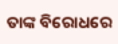ତାଙ୍କ ବିରୋଧରେ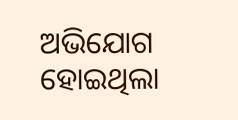ଅଭିଯୋଗ ହୋଇଥିଲା